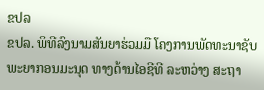ຂປລ
ຂປລ. ພິທີລົງນາມສັນຍາຮ່ວມມື ໂຄງການພັດທະນາຊັບພະຍາກອນມະນຸດ ທາງດ້ານໄອຊີທີ ລະຫວ່າງ ສະຖາ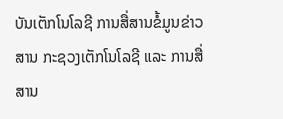ບັນເຕັກໂນໂລຊີ ການສື່ສານຂໍ້ມູນຂ່າວສານ ກະຊວງເຕັກໂນໂລຊີ ແລະ ການສື່ສານ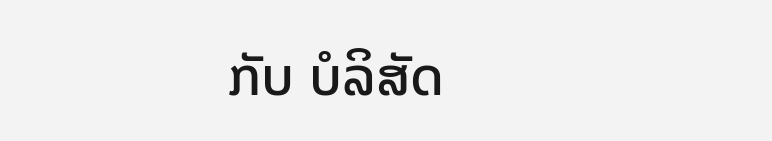ກັບ ບໍລິສັດ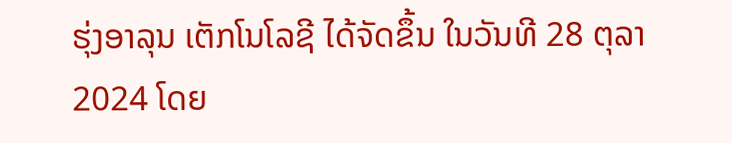ຮຸ່ງອາລຸນ ເຕັກໂນໂລຊີ ໄດ້ຈັດຂຶ້ນ ໃນວັນທີ 28 ຕຸລາ 2024 ໂດຍ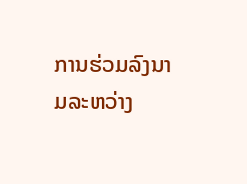ການຮ່ວມລົງນາມລະຫວ່າງ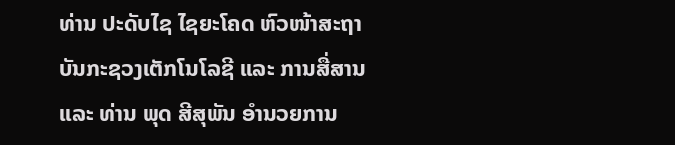ທ່ານ ປະດັບໄຊ ໄຊຍະໂຄດ ຫົວໜ້າສະຖາບັນກະຊວງເຕັກໂນໂລຊີ ແລະ ການສື່ສານ ແລະ ທ່ານ ພຸດ ສີສຸພັນ ອໍານວຍການ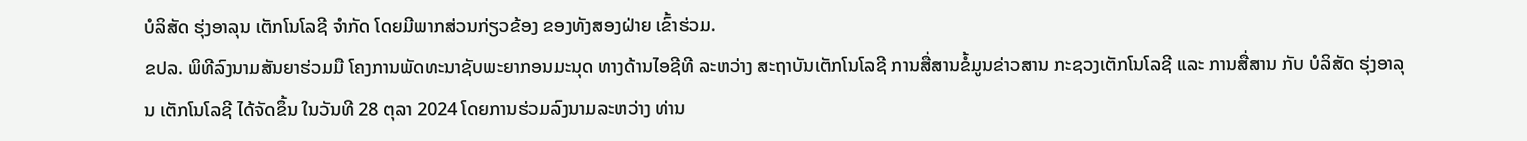ບໍລິສັດ ຮຸ່ງອາລຸນ ເຕັກໂນໂລຊີ ຈຳກັດ ໂດຍມີພາກສ່ວນກ່ຽວຂ້ອງ ຂອງທັງສອງຝ່າຍ ເຂົ້າຮ່ວມ.
ຂປລ. ພິທີລົງນາມສັນຍາຮ່ວມມື ໂຄງການພັດທະນາຊັບພະຍາກອນມະນຸດ ທາງດ້ານໄອຊີທີ ລະຫວ່າງ ສະຖາບັນເຕັກໂນໂລຊີ ການສື່ສານຂໍ້ມູນຂ່າວສານ ກະຊວງເຕັກໂນໂລຊີ ແລະ ການສື່ສານ ກັບ ບໍລິສັດ ຮຸ່ງອາລຸນ ເຕັກໂນໂລຊີ ໄດ້ຈັດຂຶ້ນ ໃນວັນທີ 28 ຕຸລາ 2024 ໂດຍການຮ່ວມລົງນາມລະຫວ່າງ ທ່ານ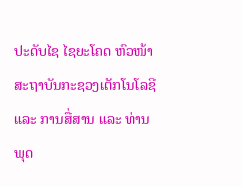ປະດັບໄຊ ໄຊຍະໂຄດ ຫົວໜ້າສະຖາບັນກະຊວງເຕັກໂນໂລຊີ ແລະ ການສື່ສານ ແລະ ທ່ານ ພຸດ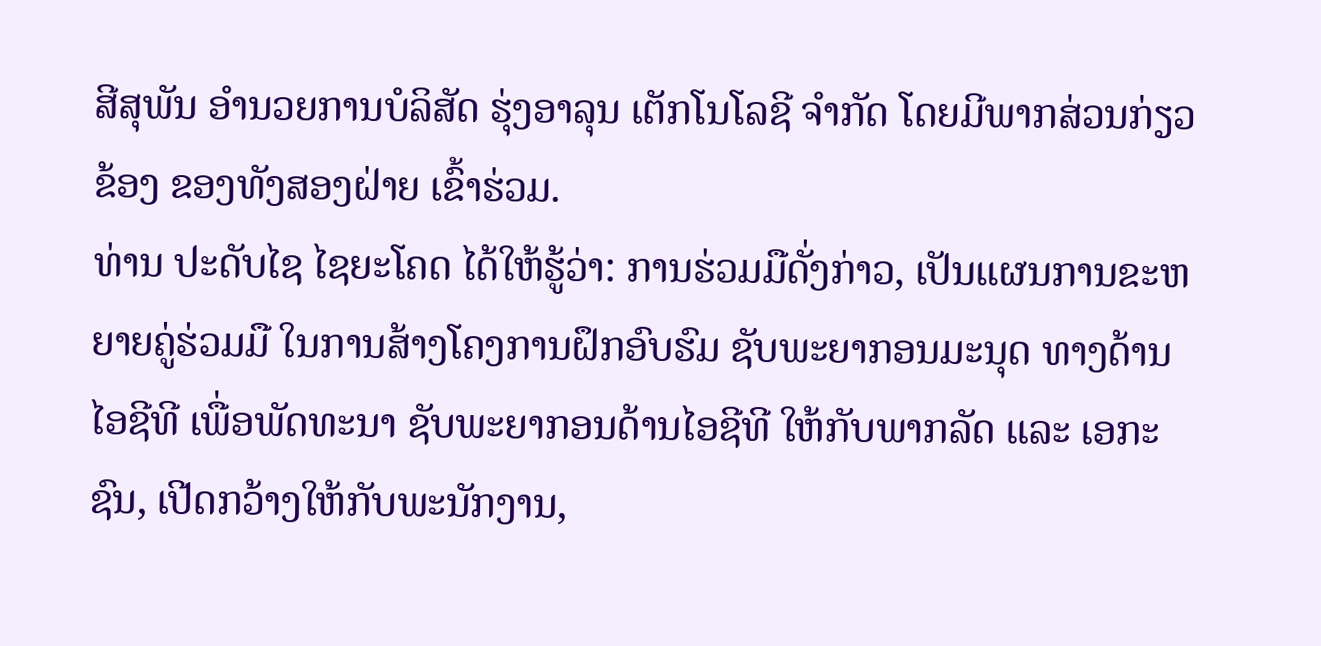ສີສຸພັນ ອໍານວຍການບໍລິສັດ ຮຸ່ງອາລຸນ ເຕັກໂນໂລຊີ ຈຳກັດ ໂດຍມີພາກສ່ວນກ່ຽວຂ້ອງ ຂອງທັງສອງຝ່າຍ ເຂົ້າຮ່ວມ.
ທ່ານ ປະດັບໄຊ ໄຊຍະໂຄດ ໄດ້ໃຫ້ຮູ້ວ່າ: ການຮ່ວມມືດັ່ງກ່າວ, ເປັນແຜນການຂະຫຍາຍຄູ່ຮ່ວມມື ໃນການສ້າງໂຄງການຝຶກອົບຮົມ ຊັບພະຍາກອນມະນຸດ ທາງດ້ານໄອຊີທີ ເພື່ອພັດທະນາ ຊັບພະຍາກອນດ້ານໄອຊີທີ ໃຫ້ກັບພາກລັດ ແລະ ເອກະຊົນ, ເປີດກວ້າງໃຫ້ກັບພະນັກງານ,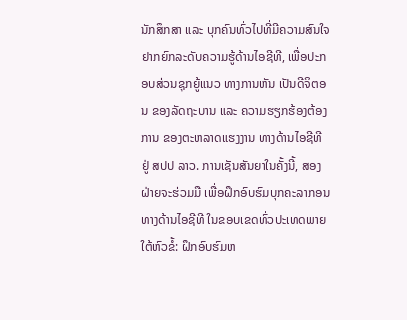ນັກສຶກສາ ແລະ ບຸກຄົນທົ່ວໄປທີ່ມີຄວາມສົນໃຈ ຢາກຍົກລະດັບຄວາມຮູ້ດ້ານໄອຊີທີ, ເພື່ອປະກອບສ່ວນຊຸກຍູ້ແນວ ທາງການຫັນ ເປັນດີຈິຕອນ ຂອງລັດຖະບານ ແລະ ຄວາມຮຽກຮ້ອງຕ້ອງການ ຂອງຕະຫລາດແຮງງານ ທາງດ້ານໄອຊີທີ ຢູ່ ສປປ ລາວ. ການເຊັນສັນຍາໃນຄັ້ງນີ້, ສອງຝ່າຍຈະຮ່ວມມື ເພື່ອຝຶກອົບຮົມບຸກຄະລາກອນ ທາງດ້ານໄອຊີທີ ໃນຂອບເຂດທົ່ວປະເທດພາຍໃຕ້ຫົວຂໍ້: ຝຶກອົບຮົມຫ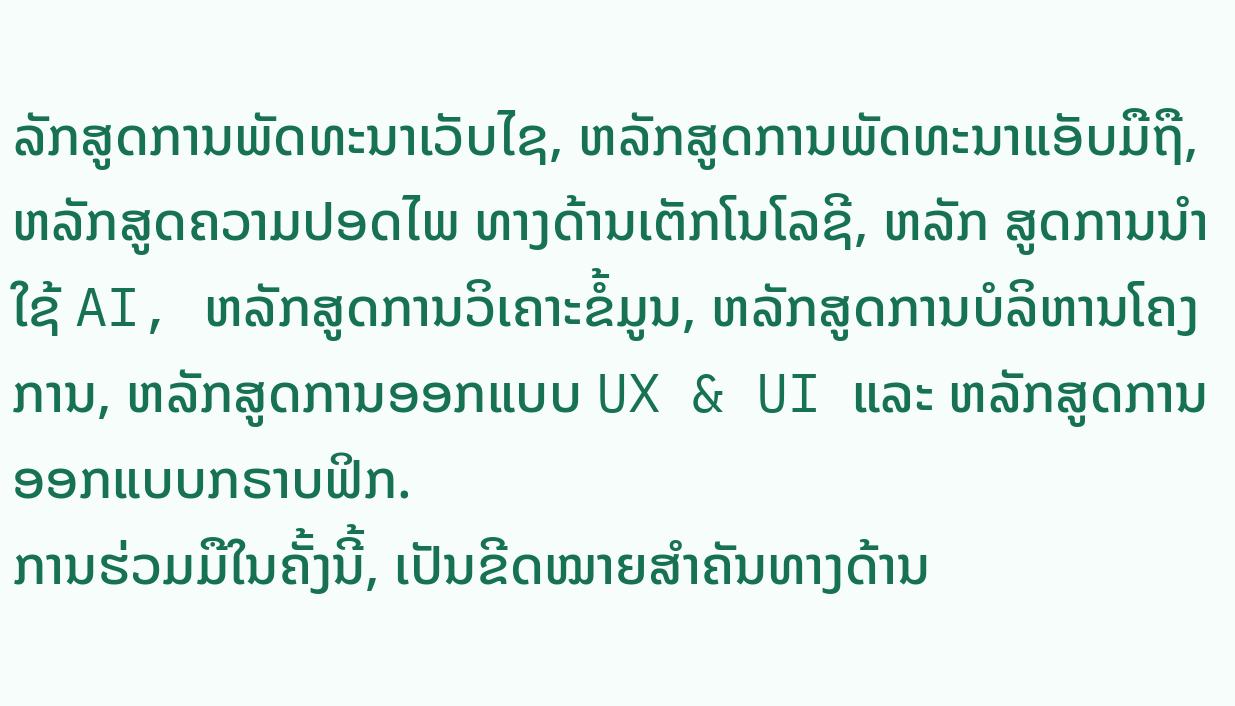ລັກສູດການພັດທະນາເວັບໄຊ, ຫລັກສູດການພັດທະນາແອັບມືຖື, ຫລັກສູດຄວາມປອດໄພ ທາງດ້ານເຕັກໂນໂລຊີ, ຫລັກ ສູດການນຳໃຊ້ AI, ຫລັກສູດການວິເຄາະຂໍ້ມູນ, ຫລັກສູດການບໍລິຫານໂຄງການ, ຫລັກສູດການອອກແບບ UX & UI ແລະ ຫລັກສູດການອອກແບບກຣາບຟິກ.
ການຮ່ວມມືໃນຄັ້ງນີ້, ເປັນຂີດໝາຍສໍາຄັນທາງດ້ານ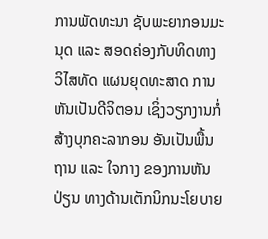ການພັດທະນາ ຊັບພະຍາກອນມະນຸດ ແລະ ສອດຄ່ອງກັບທິດທາງວິໄສທັດ ແຜນຍຸດທະສາດ ການຫັນເປັນດີຈິຕອນ ເຊິ່ງວຽກງານກໍ່ສ້າງບຸກຄະລາກອນ ອັນເປັນພື້ນຖານ ແລະ ໃຈກາງ ຂອງການຫັນປ່ຽນ ທາງດ້ານເຕັກນິກນະໂຍບາຍ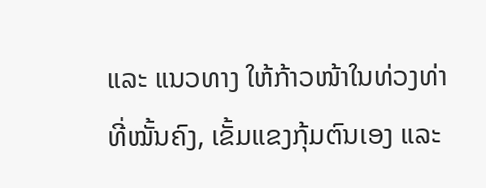ແລະ ແນວທາງ ໃຫ້ກ້າວໜ້າໃນທ່ວງທ່າທີ່ໝັ້ນຄົງ, ເຂັ້ມແຂງກຸ້ມຕົນເອງ ແລະ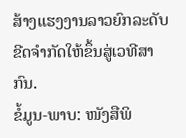ສ້າງແຮງງານລາວຍົກລະດັບ ຂີດຈໍາກັດໃຫ້ຂຶ້ນສູ່ເວທີສາກົນ.
ຂໍ້ມູນ-ພາບ: ໜັງສືພິ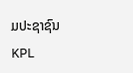ມປະຊາຊົນ
KPL